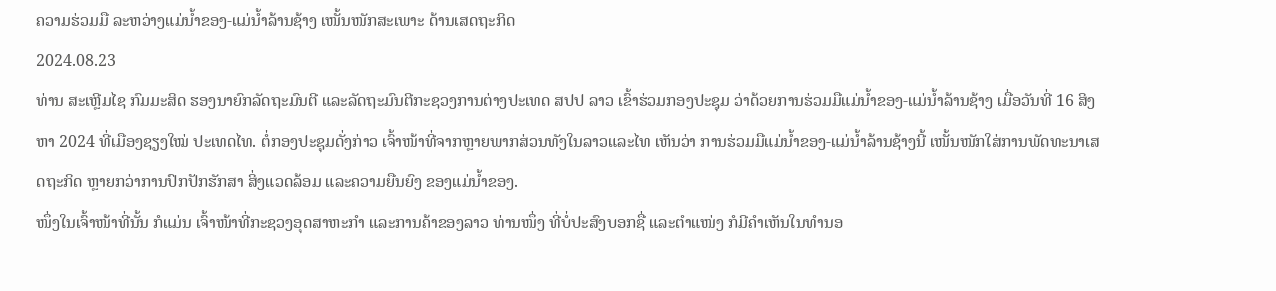ຄວາມຮ່ວມມື ລະຫວ່າງແມ່ນ້ຳຂອງ-ແມ່ນ້ຳລ້ານຊ້າງ ເໜັ້ນໜັກສະເພາະ ດ້ານເສດຖະກິດ
2024.08.23
ທ່ານ ສະເຫຼີມໄຊ ກົມມະສິດ ຮອງນາຍົກລັດຖະມົນຕີ ແລະລັດຖະມົນຕີກະຊວງການຕ່າງປະເທດ ສປປ ລາວ ເຂົ້າຮ່ວມກອງປະຊຸມ ວ່າດ້ວຍການຮ່ວມມືແມ່ນ້ຳຂອງ-ແມ່ນ້ຳລ້ານຊ້າງ ເມື່ອວັນທີ່ 16 ສິງຫາ 2024 ທີ່ເມືອງຊຽງໃໝ່ ປະເທດໄທ. ຕໍ່ກອງປະຊຸມດັ່ງກ່າວ ເຈົ້າໜ້າທີ່ຈາກຫຼາຍພາກສ່ວນທັງໃນລາວແລະໄທ ເຫັນວ່າ ການຮ່ວມມືແມ່ນ້ຳຂອງ-ແມ່ນ້ຳລ້ານຊ້າງນີ້ ເໜັ້ນໜັກໃສ່ການພັດທະນາເສດຖະກິດ ຫຼາຍກວ່າການປົກປັກຮັກສາ ສິ່ງແວດລ້ອມ ແລະຄວາມຍືນຍົງ ຂອງແມ່ນ້ຳຂອງ.
ໜຶ່ງໃນເຈົ້າໜ້າທີ່ນັ້ນ ກໍແມ່ນ ເຈົ້າໜ້າທີ່ກະຊວງອຸດສາຫະກຳ ແລະການຄ້າຂອງລາວ ທ່ານໜຶ່ງ ທີ່ບໍ່ປະສົງບອກຊື່ ແລະຕຳແໜ່ງ ກໍມີຄຳເຫັນໃນທຳນອ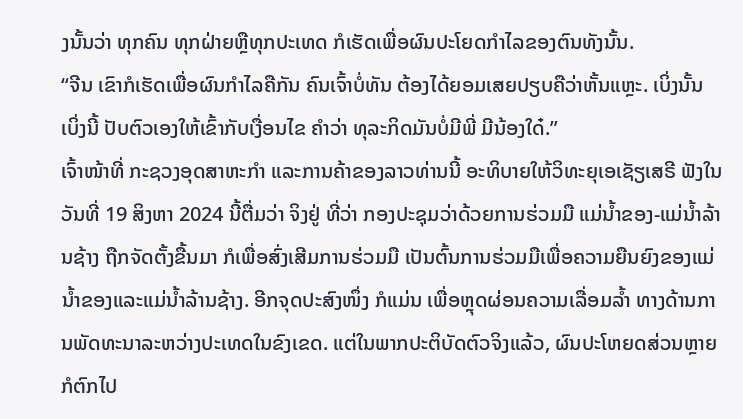ງນັ້ນວ່າ ທຸກຄົນ ທຸກຝ່າຍຫຼືທຸກປະເທດ ກໍເຮັດເພື່ອຜົນປະໂຍດກຳໄລຂອງຕົນທັງນັ້ນ.
“ຈີນ ເຂົາກໍເຮັດເພື່ອຜົນກຳໄລຄືກັນ ຄົນເຈົ້າບໍ່ທັນ ຕ້ອງໄດ້ຍອມເສຍປຽບຄືວ່າຫັ້ນແຫຼະ. ເບິ່ງນັ້ນ ເບິ່ງນີ້ ປັບຕົວເອງໃຫ້ເຂົ້າກັບເງື່ອນໄຂ ຄຳວ່າ ທຸລະກິດມັນບໍ່ມີພີ່ ມີນ້ອງໃດ໋.”
ເຈົ້າໜ້າທີ່ ກະຊວງອຸດສາຫະກຳ ແລະການຄ້າຂອງລາວທ່ານນີ້ ອະທິບາຍໃຫ້ວິທະຍຸເອເຊັຽເສຣີ ຟັງໃນວັນທີ່ 19 ສິງຫາ 2024 ນີ້ຕື່ມວ່າ ຈິງຢູ່ ທີ່ວ່າ ກອງປະຊຸມວ່າດ້ວຍການຮ່ວມມື ແມ່ນ້ຳຂອງ-ແມ່ນ້ຳລ້ານຊ້າງ ຖືກຈັດຕັ້ງຂື້ນມາ ກໍເພື່ອສົ່ງເສີມການຮ່ວມມື ເປັນຕົ້ນການຮ່ວມມືເພື່ອຄວາມຍືນຍົງຂອງແມ່ນ້ຳຂອງແລະແມ່ນ້ຳລ້ານຊ້າງ. ອີກຈຸດປະສົງໜຶ່ງ ກໍແມ່ນ ເພື່ອຫຼຸດຜ່ອນຄວາມເລື່ອມລ້ຳ ທາງດ້ານການພັດທະນາລະຫວ່າງປະເທດໃນຂົງເຂດ. ແຕ່ໃນພາກປະຕິບັດຕົວຈິງແລ້ວ, ຜົນປະໂຫຍດສ່ວນຫຼາຍ ກໍຕົກໄປ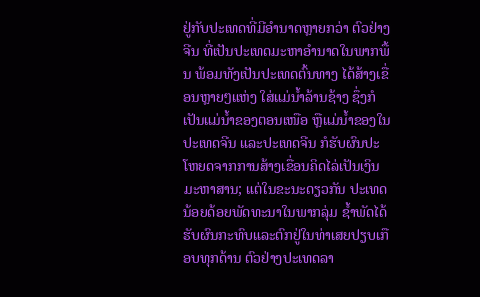ຢູ່ກັບປະເທດທີ່ມີອຳນາດຫຼາຍກວ່າ ຕົວຢ່າງ ຈີນ ທີ່ເປັນປະເທດມະຫາອຳນາດໃນພາກພື້ນ ພ້ອມທັງເປັນປະເທດຕົ້ນທາງ ໄດ້ສ້າງເຂື່ອນຫຼາຍໆແຫ່ງ ໃສ່ແມ່ນ້ຳລ້ານຊ້າງ ຊຶ່ງກໍເປັນແມ່ນ້ຳຂອງຕອນເໜືອ ຫຼືແມ່ນ້ຳຂອງໃນປະເທດຈີນ ແລະປະເທດຈີນ ກໍຮັບຜົນປະໂຫຍດຈາກການສ້າງເຂື່ອນຄິດໄລ່ເປັນເງິນມະຫາສານ; ແຕ່ໃນຂະນະດຽວກັນ ປະເທດນ້ອຍດ້ອຍພັດທະນາໃນພາກລຸ່ມ ຊໍ້າພັດໄດ້ຮັບຜົນກະທົບແລະຕົກຢູ່ໃນທ່າເສຍປຽບເກືອບທຸກດ້ານ ຕົວຢ່າງປະເທດລາ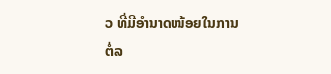ວ ທີ່ມີອຳນາດໜ້ອຍໃນການຕໍ່ລ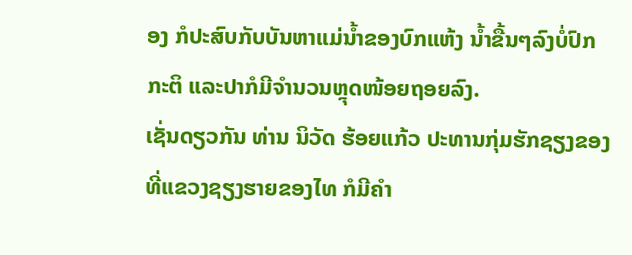ອງ ກໍປະສົບກັບບັນຫາແມ່ນ້ຳຂອງບົກແຫ້ງ ນ້ຳຂື້ນໆລົງບໍ່ປົກກະຕິ ແລະປາກໍມີຈຳນວນຫຼຸດໜ້ອຍຖອຍລົງ.
ເຊັ່ນດຽວກັນ ທ່ານ ນິວັດ ຮ້ອຍແກ້ວ ປະທານກຸ່ມຮັກຊຽງຂອງ ທີ່ແຂວງຊຽງຮາຍຂອງໄທ ກໍມີຄຳ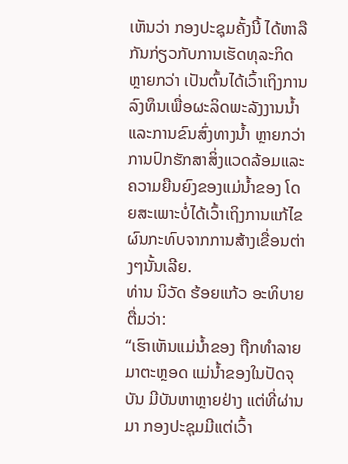ເຫັນວ່າ ກອງປະຊຸມຄັ້ງນີ້ ໄດ້ຫາລືກັນກ່ຽວກັບການເຮັດທຸລະກິດຫຼາຍກວ່າ ເປັນຕົ້ນໄດ້ເວົ້າເຖິງການລົງທຶນເພື່ອຜະລິດພະລັງງານນ້ຳແລະການຂົນສົ່ງທາງນ້ຳ ຫຼາຍກວ່າ ການປົກຮັກສາສິ່ງແວດລ້ອມແລະຄວາມຍືນຍົງຂອງແມ່ນ້ຳຂອງ ໂດຍສະເພາະບໍ່ໄດ້ເວົ້າເຖິງການແກ້ໄຂຜົນກະທົບຈາກການສ້າງເຂື່ອນຕ່າງໆນັ້ນເລີຍ.
ທ່ານ ນິວັດ ຮ້ອຍແກ້ວ ອະທິບາຍຕື່ມວ່າ:
“ເຮົາເຫັນແມ່ນ້ຳຂອງ ຖືກທຳລາຍມາຕະຫຼອດ ແມ່ນ້ຳຂອງໃນປັດຈຸບັນ ມີບັນຫາຫຼາຍຢ່າງ ແຕ່ທີ່ຜ່ານມາ ກອງປະຊຸມມີແຕ່ເວົ້າ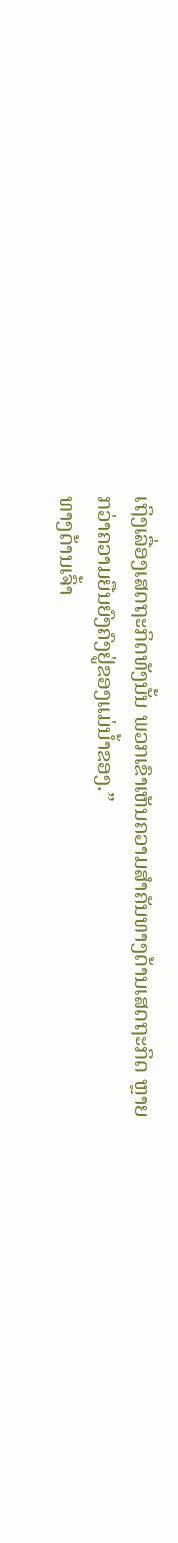ເຖິງເລື່ອງເສດຖະກິດທັງນັ້ນ ພວກເຂົາເຫັນຄວາມສຳຄັນທາງດ້ານເສດຖະກິດ ຫຼາຍກວ່າຄວາມຍືນຍົງຄົງຢູ່ຂອງແມ່ນ້ຳຂອງ.”
ທາງດ້ານເຈົ້າ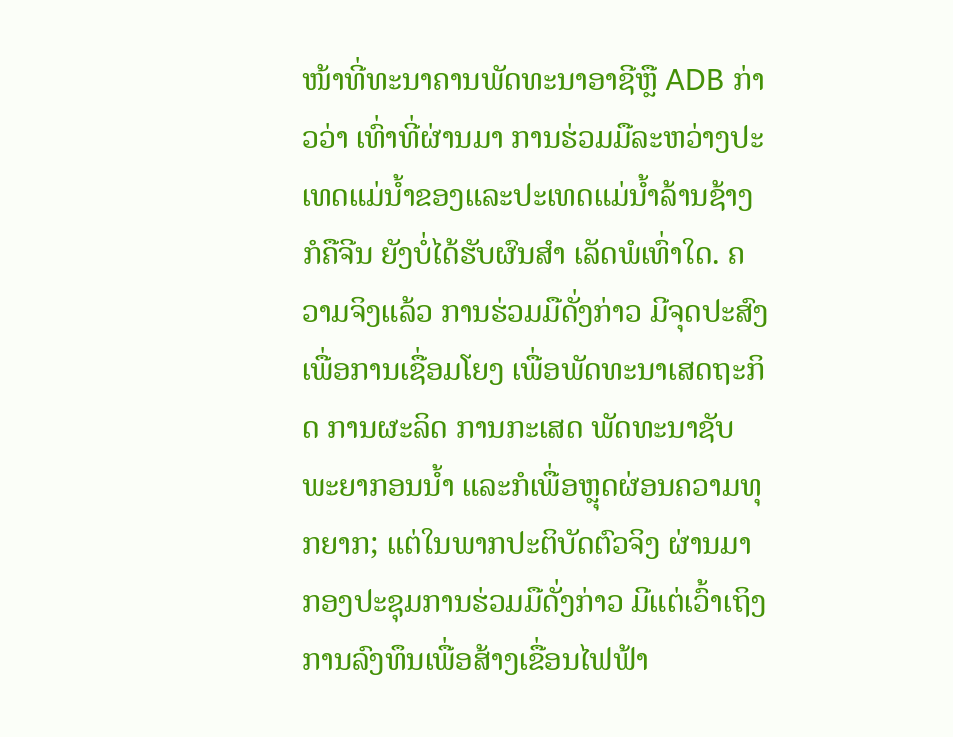ໜ້າທີ່ທະນາຄານພັດທະນາອາຊີຫຼື ADB ກ່າວວ່າ ເທົ່າທີ່ຜ່ານມາ ການຮ່ວມມືລະຫວ່າງປະເທດແມ່ນ້ຳຂອງແລະປະເທດແມ່ນ້ຳລ້ານຊ້າງ ກໍຄືຈີນ ຍັງບໍ່ໄດ້ຮັບຜົນສຳ ເລັດພໍເທົ່າໃດ. ຄວາມຈິງແລ້ວ ການຮ່ວມມືດັ່ງກ່າວ ມີຈຸດປະສົງເພື່ອການເຊື່ອມໂຍງ ເພື່ອພັດທະນາເສດຖະກິດ ການຜະລິດ ການກະເສດ ພັດທະນາຊັບພະຍາກອນນ້ຳ ແລະກໍເພື່ອຫຼຸດຜ່ອນຄວາມທຸກຍາກ; ແຕ່ໃນພາກປະຕິບັດຕົວຈິງ ຜ່ານມາ ກອງປະຊຸມການຮ່ວມມືດັ່ງກ່າວ ມີແຕ່ເວົ້າເຖິງການລົງທຶນເພື່ອສ້າງເຂື່ອນໄຟຟ້າ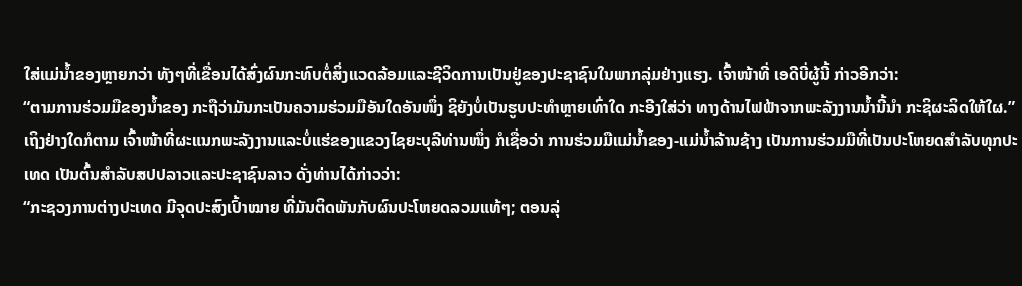ໃສ່ແມ່ນ້ຳຂອງຫຼາຍກວ່າ ທັງໆທີ່ເຂື່ອນໄດ້ສົ່ງຜົນກະທົບຕໍ່ສິ່ງແວດລ້ອມແລະຊີວິດການເປັນຢູ່ຂອງປະຊາຊົນໃນພາກລຸ່ມຢ່າງແຮງ. ເຈົ້າໜ້າທີ່ ເອດີບີ່ຜູ້ນີ້ ກ່າວອີກວ່າ:
“ຕາມການຮ່ວມມືຂອງນ້ຳຂອງ ກະຖືວ່າມັນກະເປັນຄວາມຮ່ວມມືອັນໃດອັນໜຶ່ງ ຊິຍັງບໍ່ເປັນຮູບປະທຳຫຼາຍເທົ່າໃດ ກະອີງໃສ່ວ່າ ທາງດ້ານໄຟຟ້າຈາກພະລັງງານນ້ຳນີ້ນຳ ກະຊິຜະລິດໃຫ້ໃຜ.”
ເຖິງຢ່າງໃດກໍຕາມ ເຈົ້າໜ້າທີ່ຜະແນກພະລັງງານແລະບໍ່ແຮ່ຂອງແຂວງໄຊຍະບຸລີທ່ານໜຶ່ງ ກໍເຊື່ອວ່າ ການຮ່ວມມືແມ່ນ້ຳຂອງ-ແມ່ນ້ຳລ້ານຊ້າງ ເປັນການຮ່ວມມືທີ່ເປັນປະໂຫຍດສຳລັບທຸກປະເທດ ເປັນຕົ້ນສຳລັບສປປລາວແລະປະຊາຊົນລາວ ດັ່ງທ່ານໄດ້ກ່າວວ່າ:
“ກະຊວງການຕ່າງປະເທດ ມີຈຸດປະສົງເປົ້າໝາຍ ທີ່ມັນຕິດພັນກັບຜົນປະໂຫຍດລວມແທ້ໆ; ຕອນລຸ່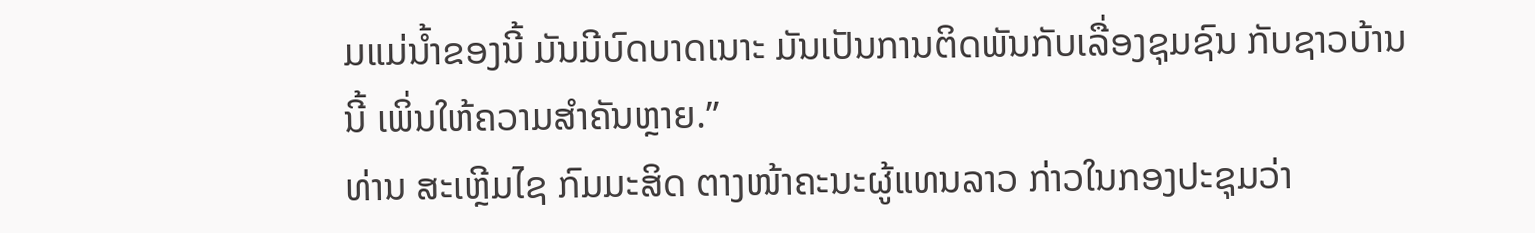ມແມ່ນ້ຳຂອງນີ້ ມັນມີບົດບາດເນາະ ມັນເປັນການຕິດພັນກັບເລື່ອງຊຸມຊົນ ກັບຊາວບ້ານນີ້ ເພິ່ນໃຫ້ຄວາມສຳຄັນຫຼາຍ.”
ທ່ານ ສະເຫຼີມໄຊ ກົມມະສິດ ຕາງໜ້າຄະນະຜູ້ແທນລາວ ກ່າວໃນກອງປະຊຸມວ່າ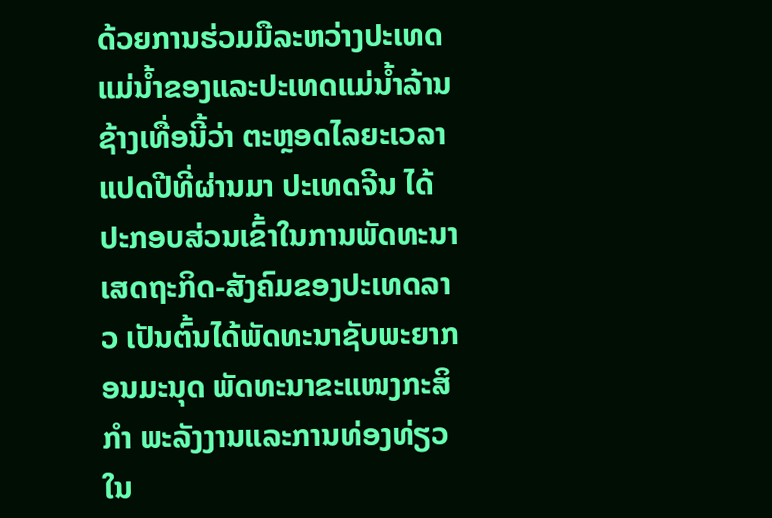ດ້ວຍການຮ່ວມມືລະຫວ່າງປະເທດແມ່ນ້ຳຂອງແລະປະເທດແມ່ນ້ຳລ້ານຊ້າງເທື່ອນີ້ວ່າ ຕະຫຼອດໄລຍະເວລາແປດປີທີ່ຜ່ານມາ ປະເທດຈີນ ໄດ້ປະກອບສ່ວນເຂົ້າໃນການພັດທະນາເສດຖະກິດ-ສັງຄົມຂອງປະເທດລາວ ເປັນຕົ້ນໄດ້ພັດທະນາຊັບພະຍາກອນມະນຸດ ພັດທະນາຂະແໜງກະສິກຳ ພະລັງງານແລະການທ່ອງທ່ຽວໃນ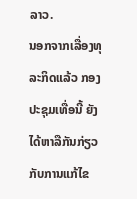ລາວ.
ນອກຈາກເລື່ອງທຸລະກິດແລ້ວ ກອງປະຊຸມເທື່ອນີ້ ຍັງໄດ້ຫາລືກັນກ່ຽວກັບການແກ້ໄຂ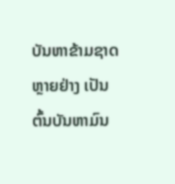ບັນຫາຂ້າມຊາດຫຼາຍຢ່າງ ເປັນຕົ້ນບັນຫາມົນ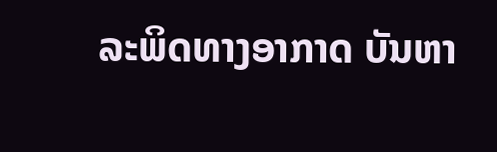ລະພິດທາງອາກາດ ບັນຫາ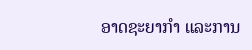ອາດຊະຍາກຳ ແລະການ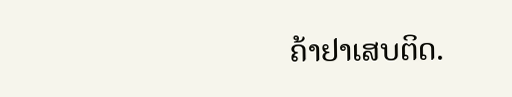ຄ້າຢາເສບຕິດ.